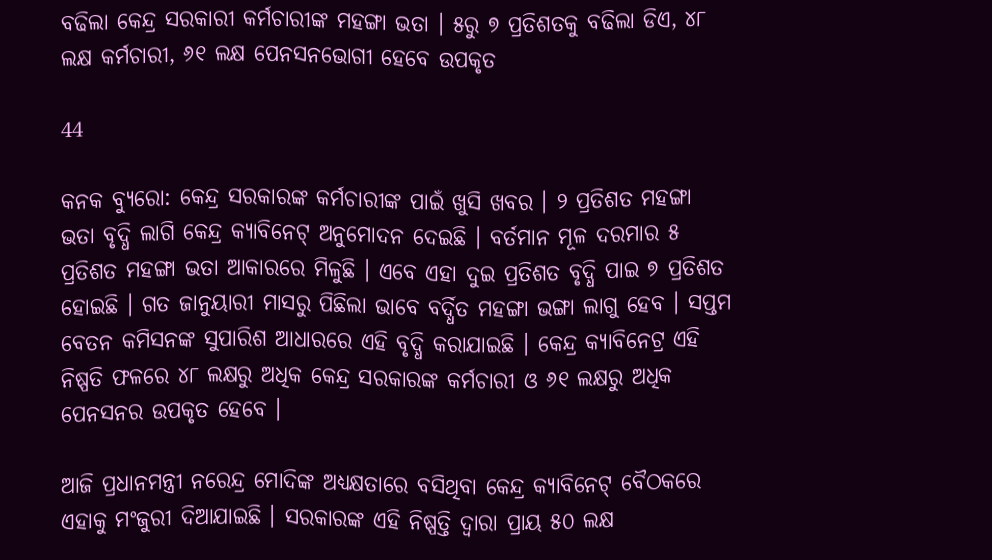ବଢିଲା କେନ୍ଦ୍ର ସରକାରୀ କର୍ମଚାରୀଙ୍କ ମହଙ୍ଗା ଭତା । ୫ରୁ ୭ ପ୍ରତିଶତକୁ ବଢିଲା ଡିଏ, ୪୮ ଲକ୍ଷ କର୍ମଚାରୀ, ୬୧ ଲକ୍ଷ ପେନସନଭୋଗୀ ହେବେ ଉପକୃତ

44

କନକ ବ୍ୟୁରୋ: କେନ୍ଦ୍ର ସରକାରଙ୍କ କର୍ମଚାରୀଙ୍କ ପାଇଁ ଖୁସି ଖବର । ୨ ପ୍ରତିଶତ ମହଙ୍ଗା ଭତା ବୃଦ୍ଧି ଲାଗି କେନ୍ଦ୍ର କ୍ୟାବିନେଟ୍ ଅନୁମୋଦନ ଦେଇଛି । ବର୍ତମାନ ମୂଳ ଦରମାର ୫ ପ୍ରତିଶତ ମହଙ୍ଗା ଭତା ଆକାରରେ ମିଳୁଛି । ଏବେ ଏହା ଦୁଇ ପ୍ରତିଶତ ବୃଦ୍ଧି ପାଇ ୭ ପ୍ରତିଶତ ହୋଇଛି । ଗତ ଜାନୁୟାରୀ ମାସରୁ ପିଛିଲା ଭାବେ ବର୍ଦ୍ଧିତ ମହଙ୍ଗା ଭଙ୍ଗା ଲାଗୁ ହେବ । ସପ୍ତମ ବେତନ କମିସନଙ୍କ ସୁପାରିଶ ଆଧାରରେ ଏହି ବୃଦ୍ଧି କରାଯାଇଛି । କେନ୍ଦ୍ର କ୍ୟାବିନେଟ୍ର ଏହି ନିଷ୍ପତି ଫଳରେ ୪୮ ଲକ୍ଷରୁ ଅଧିକ କେନ୍ଦ୍ର ସରକାରଙ୍କ କର୍ମଚାରୀ ଓ ୬୧ ଲକ୍ଷରୁ ଅଧିକ ପେନସନର ଉପକୃତ ହେବେ ।

ଆଜି ପ୍ରଧାନମନ୍ତ୍ରୀ ନରେନ୍ଦ୍ର ମୋଦିଙ୍କ ଅଧ୍ୟକ୍ଷତାରେ ବସିଥିବା କେନ୍ଦ୍ର କ୍ୟାବିନେଟ୍ ବୈଠକରେ ଏହାକୁ ମଂଜୁରୀ ଦିଆଯାଇଛି । ସରକାରଙ୍କ ଏହି ନିଷ୍ପତ୍ତି ଦ୍ୱାରା ପ୍ରାୟ ୫୦ ଲକ୍ଷ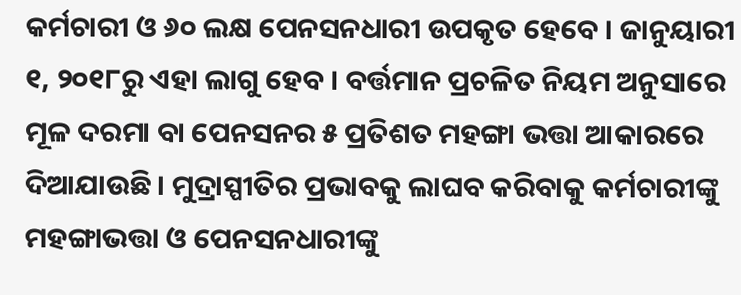କର୍ମଚାରୀ ଓ ୬୦ ଲକ୍ଷ ପେନସନଧାରୀ ଉପକୃତ ହେବେ । ଜାନୁୟାରୀ ୧, ୨୦୧୮ରୁ ଏହା ଲାଗୁ ହେବ । ବର୍ତ୍ତମାନ ପ୍ରଚଳିତ ନିୟମ ଅନୁସାରେ ମୂଳ ଦରମା ବା ପେନସନର ୫ ପ୍ରତିଶତ ମହଙ୍ଗା ଭତ୍ତା ଆକାରରେ ଦିଆଯାଉଛି । ମୁଦ୍ରାସ୍ପୀତିର ପ୍ରଭାବକୁ ଲାଘବ କରିବାକୁ କର୍ମଚାରୀଙ୍କୁ ମହଙ୍ଗାଭତ୍ତା ଓ ପେନସନଧାରୀଙ୍କୁ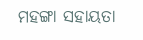ମହଙ୍ଗା ସହାୟତା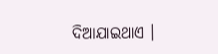ଦିଆଯାଇଥାଏ ।